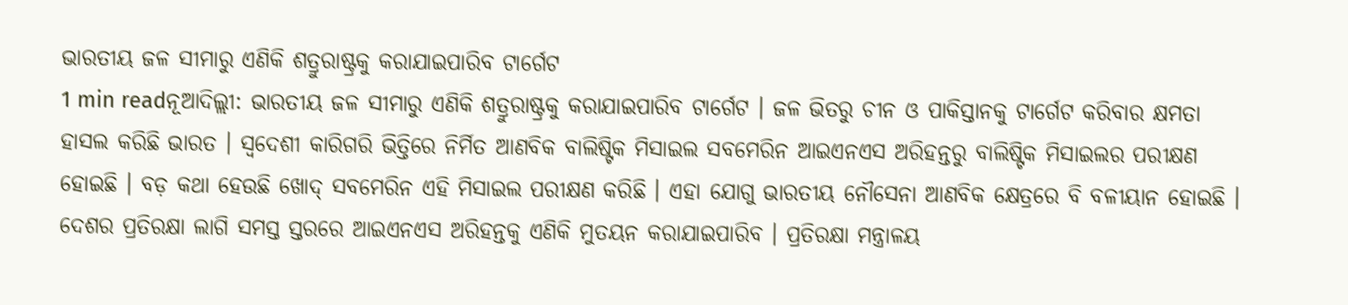ଭାରତୀୟ ଜଳ ସୀମାରୁ ଏଣିକି ଶତ୍ରୁରାଷ୍ଟ୍ରକୁ କରାଯାଇପାରିବ ଟାର୍ଗେଟ
1 min readନୂଆଦିଲ୍ଲୀ: ଭାରତୀୟ ଜଳ ସୀମାରୁ ଏଣିକି ଶତ୍ରୁରାଷ୍ଟ୍ରକୁ କରାଯାଇପାରିବ ଟାର୍ଗେଟ । ଜଳ ଭିତରୁ ଚୀନ ଓ ପାକିସ୍ତାନକୁ ଟାର୍ଗେଟ କରିବାର କ୍ଷମତା ହାସଲ କରିଛି ଭାରତ । ସ୍ବଦେଶୀ କାରିଗରି ଭିତ୍ତିରେ ନିର୍ମିତ ଆଣବିକ ବାଲିଷ୍ଟିକ ମିସାଇଲ ସବମେରିନ ଆଇଏନଏସ ଅରିହନ୍ତରୁ ବାଲିଷ୍ଟିକ ମିସାଇଲର ପରୀକ୍ଷଣ ହୋଇଛି । ବଡ଼ କଥା ହେଉଛି ଖୋଦ୍ ସବମେରିନ ଏହି ମିସାଇଲ ପରୀକ୍ଷଣ କରିଛି । ଏହା ଯୋଗୁ ଭାରତୀୟ ନୌସେନା ଆଣବିକ କ୍ଷେତ୍ରରେ ବି ବଳୀୟାନ ହୋଇଛି ।
ଦେଶର ପ୍ରତିରକ୍ଷା ଲାଗି ସମସ୍ତ ସ୍ତରରେ ଆଇଏନଏସ ଅରିହନ୍ତକୁ ଏଣିକି ମୁତୟନ କରାଯାଇପାରିବ । ପ୍ରତିରକ୍ଷା ମନ୍ତ୍ରାଳୟ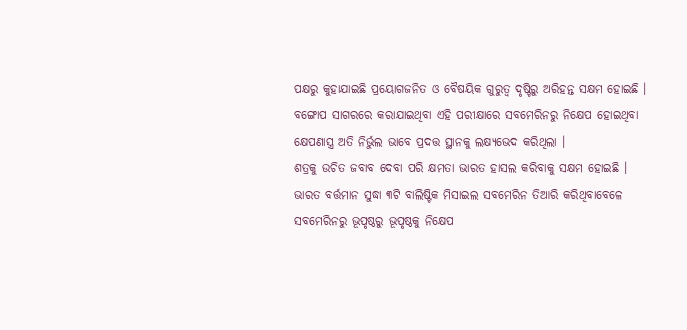ପକ୍ଷରୁ କୁହାଯାଇଛି ପ୍ରୟୋଗଜନିତ ଓ ବୈଷୟିକ ଗୁରୁତ୍ବ ଦୃଷ୍ଟିରୁ ଅରିହନ୍ତ ସକ୍ଷମ ହୋଇଛି । ବଙ୍ଗୋପ ସାଗରରେ କରାଯାଇଥିବା ଏହି ପରୀକ୍ଷାରେ ସବମେରିନରୁ ନିକ୍ଷେପ ହୋଇଥିବା କ୍ଷେପଣାସ୍ତ୍ର ଅତି ନିର୍ଭୁଲ ଭାବେ ପ୍ରଦତ୍ତ ସ୍ଥାନକୁ ଲକ୍ଷ୍ୟଭେଦ କରିଥିଲା ।
ଶତ୍ରକୁ ଉଚିତ ଜବାବ ଦେବା ପରି କ୍ଷମତା ଭାରତ ହାସଲ କରିବାକୁ ସକ୍ଷମ ହୋଇଛି । ଭାରତ ବର୍ତ୍ତମାନ ସୁଦ୍ଧା ୩ଟି ବାଲିଷ୍ଟିକ ମିସାଇଲ ସବମେରିନ ତିଆରି କରିଥିବାବେଳେ ସବମେରିନରୁ ଭୂପୃଷ୍ଠରୁ ଭୂପୃଷ୍ଠକୁ ନିକ୍ଷେପ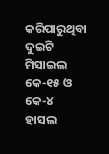କରିପାରୁଥିବା ଦୁଇଟି ମିସାଇଲ କେ-୧୫ ଓ କେ-୪ ହାସଲ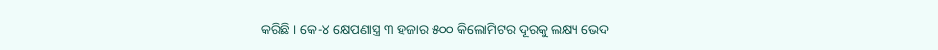କରିଛି । କେ-୪ କ୍ଷେପଣାସ୍ତ୍ର ୩ ହଜାର ୫୦୦ କିଲୋମିଟର ଦୂରକୁ ଲକ୍ଷ୍ୟ ଭେଦ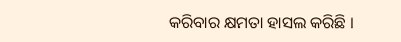କରିବାର କ୍ଷମତା ହାସଲ କରିଛି ।